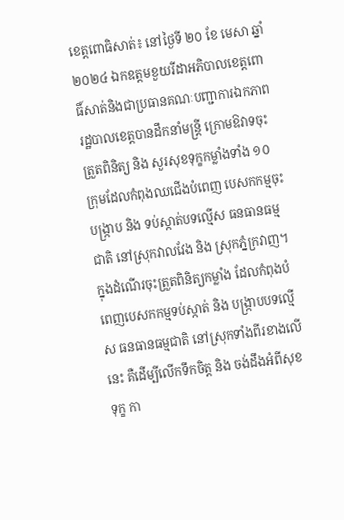ខេត្តពោធិសាត់៖ នៅថ្ងៃទី ២០ ខែ មេសា ឆ្នាំ ២០២៤ ឯកឧត្តមខួយរីដាអភិបាលខេត្តពោធិ៍សាត់និងជាប្រធានគណៈបញ្ជាការឯកភាពរដ្ឋបាលខេត្តបានដឹកនាំមន្ត្រី ក្រោមឱវាទចុះត្រួតពិនិត្យ និង សួរសុខទុក្ខកម្លាំងទាំង ១០ ក្រុមដែលកំពុងឈជើងបំពេញ បេសកកម្មចុះបង្ក្រាប និង ទប់ស្កាត់បទល្មើស ធនធានធម្មជាតិ នៅស្រុកវាលវែង និង ស្រុកភ្នំក្រវាញ។
ក្នុងដំណើរចុះត្រួតពិនិត្យកម្លាំង ដែលកំពុងបំពេញបេសកកម្មទប់ស្កាត់ និង បង្ក្រាបបទល្មើស ធនធានធម្មជាតិ នៅស្រុកទាំងពីរខាងលើនេះ គឺដើម្បីលើកទឹកចិត្ត និង ចង់ដឹងអំពីសុខ ទុក្ខ កា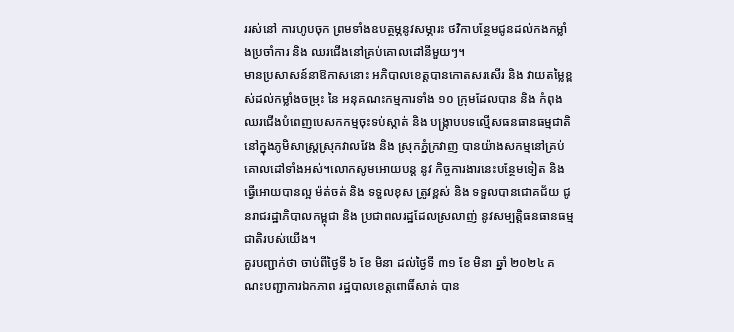ររស់នៅ ការហូបចុក ព្រមទាំងឧបត្ថម្ភនូវសម្ភារះ ថវិកាបន្ថែមជូនដល់កងកម្លាំងប្រចាំការ និង ឈរជើងនៅគ្រប់គោលដៅនីមួយៗ។
មានប្រសាសន៍នាឱកាសនោះ អភិបាលខេត្តបានកោតសរសើរ និង វាយតម្លៃខ្ពស់ដល់កម្លាំងចម្រុះ នៃ អនុគណះកម្មការទាំង ១០ ក្រុមដែលបាន និង កំពុងឈរជើងបំពេញបេសកកម្មចុះទប់ស្កាត់ និង បង្ក្រាបបទល្មើសធនធានធម្មជាតិ នៅក្នុងភូមិសាស្ត្រស្រុកវាលវែង និង ស្រុកភ្នំក្រវាញ បានយ៉ាងសកម្មនៅគ្រប់គោលដៅទាំងអស់។លោកសូមអោយបន្ត នូវ កិច្ចការងារនេះបន្ថែមទៀត និង ធ្វើអោយបានល្អ ម៉ត់ចត់ និង ទទួលខុស ត្រូវខ្ពស់ និង ទទួលបានជោគជ័យ ជូនរាជរដ្ឋាភិបាលកម្ពុជា និង ប្រជាពលរដ្ឋដែលស្រលាញ់ នូវសម្បត្តិធនធានធម្មជាតិរបស់យើង។
គួរបញ្ជាក់ថា ចាប់ពីថ្ងៃទី ៦ ខែ មិនា ដល់ថ្ងៃទី ៣១ ខែ មិនា ឆ្នាំ ២០២៤ គណះបញ្ជាការឯកភាព រដ្ឋបាលខេត្តពោធិ៍សាត់ បាន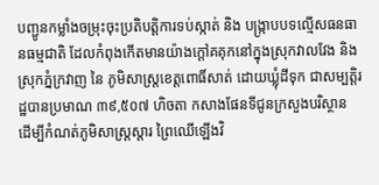បញ្ជូនកម្លាំងចម្រុះចុះប្រតិបត្តិការទប់ស្កាត់ និង បង្ក្រាបបទល្មើសធនធានធម្មជាតិ ដែលកំពុងកើតមានយ៉ាងក្តៅគគុកនៅក្នុងស្រុកវាលវែង និង ស្រុកភ្នំក្រវាញ នៃ ភូមិសាស្ត្រខេត្តពោធិ៍សាត់ ដោយឃ្លុំដីទុក ជាសម្បត្តិរដ្ឋបានប្រមាណ ៣៩,៥០៧ ហិចតា កសាងផែនទីជូនក្រសួងបរិស្ថាន ដើម្បីកំណត់ភូមិសាស្រ្តស្តារ ព្រៃឈើឡើងវិ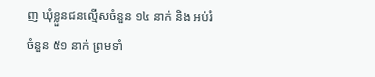ញ ឃុំខ្លួនជនល្មើសចំនួន ១៤ នាក់ និង អប់រំចំនួន ៥១ នាក់ ព្រមទាំ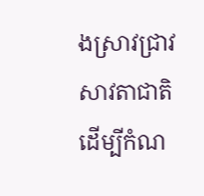ងស្រាវជ្រាវសាវតាជាតិ ដើម្បីកំណ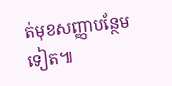ត់មុខសញ្ញាបន្ថែមទៀត៕